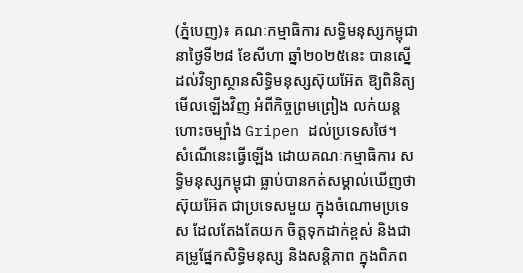(ភ្នំបេញ)៖ គណៈកម្មាធិការ សទ្ធិមនុស្សកម្ពុជា នាថ្ងៃទី២៨ ខែសីហា ឆ្នាំ២០២៥នេះ បានស្នើដល់វិទ្យាស្ថានសិទ្ធិមនុស្សស៊ុយអ៊ែត ឱ្យពិនិត្យមើលឡើងវិញ អំពីកិច្ចព្រមព្រៀង លក់យន្ដហោះចម្បាំង Gripen ដល់ប្រទេសថៃ។
សំណើនេះធ្វើឡើង ដោយគណៈកម្មាធិការ សទ្ធិមនុស្សកម្ពុជា ធ្លាប់បានកត់សម្គាល់ឃើញថា ស៊ុយអ៊ែត ជាប្រទេសមួយ ក្នុងចំណោមប្រទេស ដែលតែងតែយក ចិត្តទុកដាក់ខ្ពស់ និងជាគម្រូផ្នែកសិទ្ធិមនុស្ស និងសន្ដិភាព ក្នុងពិភព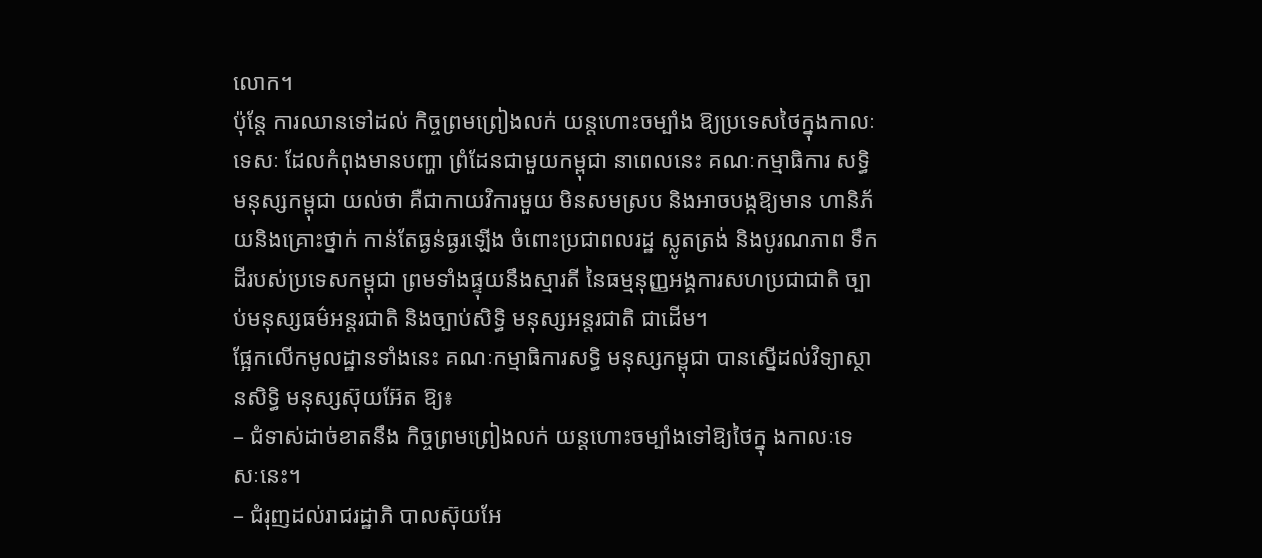លោក។
ប៉ុន្ដែ ការឈានទៅដល់ កិច្ចព្រមព្រៀងលក់ យន្ដហោះចម្បាំង ឱ្យប្រទេសថៃក្នុងកាលៈទេសៈ ដែលកំពុងមានបញ្ហា ព្រំដែនជាមួយកម្ពុជា នាពេលនេះ គណៈកម្មាធិការ សទ្ធិមនុស្សកម្ពុជា យល់ថា គឺជាកាយវិការមួយ មិនសមស្រប និងអាចបង្កឱ្យមាន ហានិភ័យនិងគ្រោះថ្នាក់ កាន់តែធ្ងន់ធ្ងរឡើង ចំពោះប្រជាពលរដ្ឋ ស្លូតត្រង់ និងបូរណភាព ទឹកដីរបស់ប្រទេសកម្ពុជា ព្រមទាំងផ្ទុយនឹងស្មារតី នៃធម្មនុញ្ញអង្គការសហប្រជាជាតិ ច្បាប់មនុស្សធម៌អន្តរជាតិ និងច្បាប់សិទ្ធិ មនុស្សអន្តរជាតិ ជាដើម។
ផ្អែកលើកមូលដ្ឋានទាំងនេះ គណៈកម្មាធិការសទ្ធិ មនុស្សកម្ពុជា បានស្នើដល់វិទ្យាស្ថានសិទ្ធិ មនុស្សស៊ុយអ៊ែត ឱ្យ៖
– ជំទាស់ដាច់ខាតនឹង កិច្ចព្រមព្រៀងលក់ យន្ដហោះចម្បាំងទៅឱ្យថៃក្នុ ងកាលៈទេសៈនេះ។
– ជំរុញដល់រាជរដ្ឋាភិ បាលស៊ុយអែ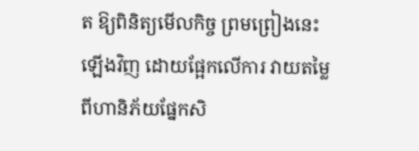ត ឱ្យពិនិត្យមើលកិច្ច ព្រមព្រៀងនេះឡើងវិញ ដោយផ្អែកលើការ វាយតម្លៃពីហានិភ័យផ្នែកសិ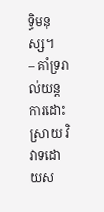ទ្ធិមនុស្ស។
– គាំទ្ររាល់យន្ដការដោះស្រាយ វិវាទដោយស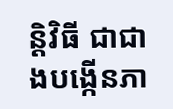ន្ដិវិធី ជាជាងបង្កើនភា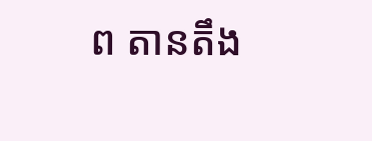ព តានតឹង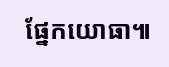ផ្នែកយោធា៕